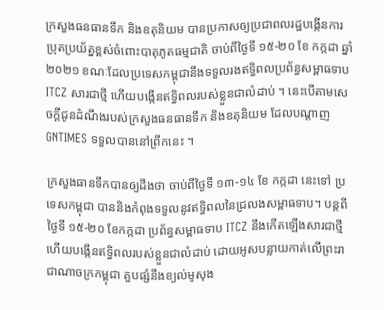ក្រសួងធនធានទឹក និងឧតុនិយម បានប្រកាសឲ្យប្រជាពលរដ្ឋបង្កើនការប្រុតប្រយ័ត្នខ្ពស់ចំពោះបាតុភូតធម្មជាតិ ចាប់ពីថ្ងៃទី ១៥-២០ ខែ កក្កដា ឆ្នាំ ២០២១ ខណៈដែលប្រទេសកម្ពុជានឹងទទួលរងឥទ្ធិពលប្រព័ន្ធសម្ពាធទាប ITCZ សារជាថ្មី ហើយបង្កើនឥទិ្ធពលរបស់ខ្លួនជាលំដាប់ ។ នេះបើតាមសេចក្តីជូនដំណឹងរបស់ក្រសួងធនធានទឹក និងឧតុនិយម ដែលបណ្តាញ GNTIMES ទទួលបាននៅព្រឹកនេះ ។

ក្រសួងធានទឹកបានឲ្យដឹងថា ចាប់ពីថ្ងៃទី ១៣-១៤ ខែ កក្កដា នេះទៅ ប្រទេសកម្ពុជា បាននិងកំពុងទទួលនូវឥទ្ធិពលនៃជ្រលងសម្ពាធទាប។ បន្តពីថ្ងៃទី ១៥-២០ ខែកក្កដា ប្រព័ន្ធសម្ពាធទាប ITCZ នឹងកើតឡើងសារជាថ្មី ហើយបង្កើនឥទិ្ធពលរបស់ខ្លួនជាលំដាប់ ដោយអូសបន្លាយកាត់លើព្រះរាជាណាចក្រកម្ពុជា គួបផ្សំនឹងខ្យល់មូសុង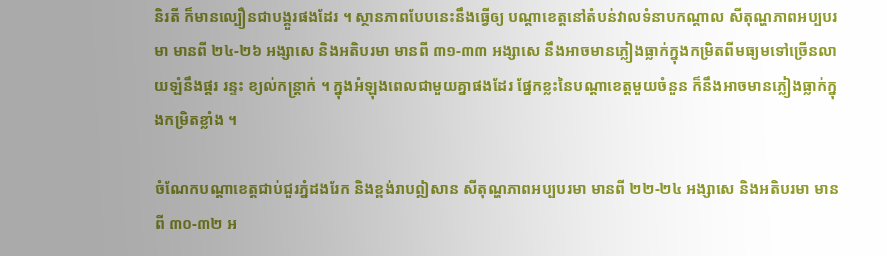និរតី ក៏មានល្បឿនជាបង្គួរផងដែរ ។ ស្ថានភាពបែបនេះនឹងធ្វើឲ្យ បណ្តាខេត្តនៅតំបន់វាលទំនាបកណ្តាល សីតុណ្ហភាពអប្បបរមា មានពី ២៤-២៦ អង្សាសេ និងអតិបរមា មានពី ៣១-៣៣ អង្សាសេ នឹងអាចមានភ្លៀងធ្លាក់ក្នុងកម្រិតពីមធ្យមទៅច្រើនលាយឡំនឹងផ្គរ រន្ទះ ខ្យល់កន្ត្រាក់ ។ ក្នុងអំឡុងពេលជាមួយគ្នាផងដែរ ផ្នែកខ្លះនៃបណ្តាខេត្តមួយចំនួន ក៏នឹងអាចមានភ្លៀងធ្លាក់ក្នុងកម្រិតខ្លាំង ។

ចំណែកបណ្តាខេត្តជាប់ជួរភ្នំដងរែក និងខ្ពង់រាបឦសាន សីតុណ្ហភាពអប្បបរមា មានពី ២២-២៤ អង្សាសេ និងអតិបរមា មានពី ៣០-៣២ អ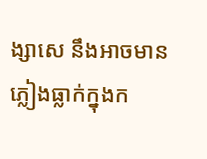ង្សាសេ នឹងអាចមានភ្លៀងធ្លាក់ក្នុងក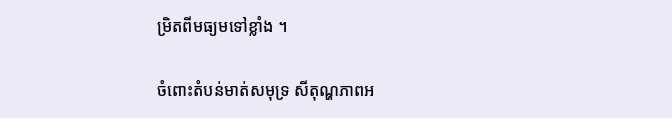ម្រិតពីមធ្យមទៅខ្លាំង ។

ចំពោះតំបន់មាត់សមុទ្រ សីតុណ្ហភាពអ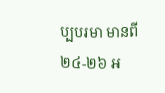ប្បបរមា មានពី ២៤-២៦ អ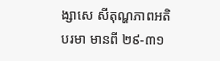ង្សាសេ សីតុណ្ហភាពអតិបរមា មានពី ២៩-៣១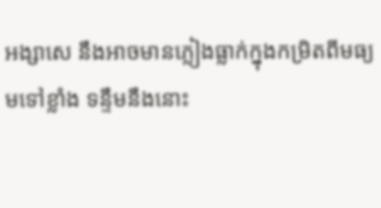អង្សាសេ នឹងអាចមានភ្លៀងធ្លាក់ក្នុងកម្រិតពីមធ្យមទៅខ្លាំង ទន្ទឹមនឹងនោះ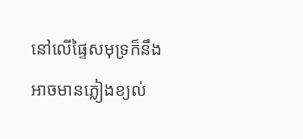នៅលើផ្ទៃសមុទ្រក៏នឹងអាចមានភ្លៀងខ្យល់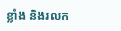ខ្លាំង និងរលក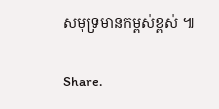សមុទ្រមានកម្ពស់ខ្ពស់ ៕

Share.